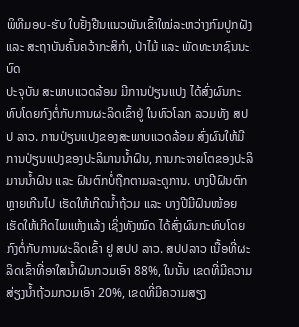ພິທີມອບ-ຮັບ ໃບຢັ້ງຢືນແນວພັນເຂົ້າໃໝ່ລະຫວ່າງກົມປູກຝັງ ແລະ ສະຖາບັນຄົ້ນຄວ້າກະສິກຳ, ປ່າໄມ້ ແລະ ພັດທະນາຊົນນະບົດ
ປະຈຸບັນ ສະພາບແວດລ້ອມ ມີການປ່ຽນແປງ ໄດ້ສົ່ງຜົນກະທົບໂດຍກົງຕໍ່ກັບການຜະລິດເຂົ້າຢູ່ ໃນທົວໂລກ ລວມທັງ ສປປ ລາວ. ການປ່ຽນແປງຂອງສະພາບແວດລ້ອມ ສົ່ງຜົນໃຫ້ມີການປ່ຽນແປງຂອງປະລິມານນໍ້າຝົນ, ການກະຈາຍໂຕຂອງປະລິມານນໍ້າຝົນ ແລະ ຝົນຕົກບໍ່ຖືກຕາມລະດູການ. ບາງປີຝົນຕົກຫຼາຍເກີນໄປ ເຮັດໃຫ້ເກີດນໍ້າຖ້ວມ ແລະ ບາງປີມີຝົນໜ້ອຍ ເຮັດໃຫ້ເກີດໄພແຫ້ງແລ້ງ ເຊິ່ງທັງໝົດ ໄດ້ສົ່ງຜົນກະທົບໂດຍກົງຕໍ່ກັບການຜະລິດເຂົ້າ ຢູ ສປປ ລາວ. ສປປລາວ ເນື້ອທີ່ຜະລິດເຂົ້າທີ່ອາໃສນໍ້າຝົນກວມເອົາ 88%, ໃນນັ້ນ ເຂດທີ່ມີຄວາມສ່ຽງນໍ້າຖ້ວມກວມເອົາ 20%, ເຂດທີ່ມີຄວາມສຽງ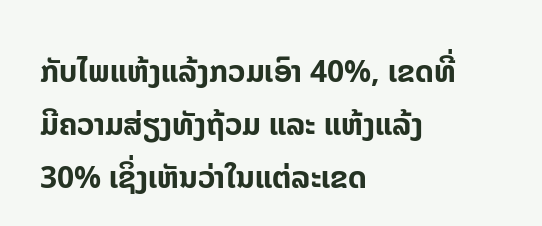ກັບໄພແຫ້ງແລ້ງກວມເອົາ 40%, ເຂດທີ່ມີຄວາມສ່ຽງທັງຖ້ວມ ແລະ ແຫ້ງແລ້ງ 30% ເຊິ່ງເຫັນວ່າໃນແຕ່ລະເຂດ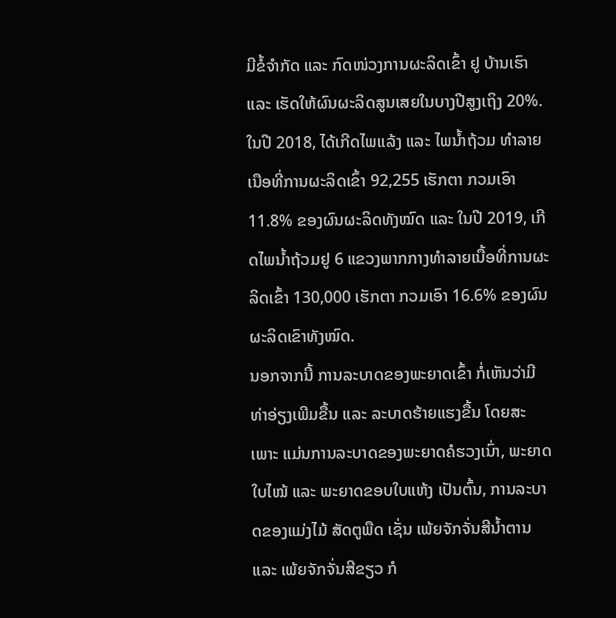ມີຂໍ້ຈໍາກັດ ແລະ ກົດໜ່ວງການຜະລິດເຂົ້າ ຢູ ບ້ານເຮົາ ແລະ ເຮັດໃຫ້ຜົນຜະລິດສູນເສຍໃນບາງປີສູງເຖິງ 20%. ໃນປີ 2018, ໄດ້ເກີດໄພແລ້ງ ແລະ ໄພນໍ້າຖ້ວມ ທໍາລາຍເນືອທີ່ການຜະລິດເຂົ້າ 92,255 ເຮັກຕາ ກວມເອົາ 11.8% ຂອງຜົນຜະລິດທັງໝົດ ແລະ ໃນປີ 2019, ເກີດໄພນໍ້າຖ້ວມຢູ 6 ແຂວງພາກກາງທໍາລາຍເນື້ອທີ່ການຜະລິດເຂົ້າ 130,000 ເຮັກຕາ ກວມເອົາ 16.6% ຂອງຜົນຜະລິດເຂົາທັງໝົດ.
ນອກຈາກນີ້ ການລະບາດຂອງພະຍາດເຂົ້າ ກໍ່ເຫັນວ່າມີທ່າອ່ຽງເພີມຂື້ນ ແລະ ລະບາດຮ້າຍແຮງຂື້ນ ໂດຍສະເພາະ ແມ່ນການລະບາດຂອງພະຍາດຄໍຮວງເນົ່າ, ພະຍາດໃບໄໝ້ ແລະ ພະຍາດຂອບໃບແຫ້ງ ເປັນຕົ້ນ, ການລະບາດຂອງແມ່ງໄມ້ ສັດຕູພືດ ເຊັ່ນ ເພ້ຍຈັກຈັ່ນສີນໍ້າຕານ ແລະ ເພ້ຍຈັກຈັ່ນສີຂຽວ ກໍ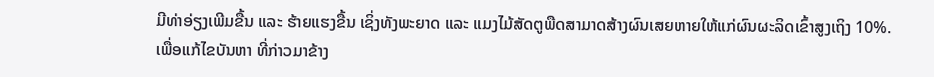ມີທ່າອ່ຽງເພີມຂື້ນ ແລະ ຮ້າຍແຮງຂື້ນ ເຊິ່ງທັງພະຍາດ ແລະ ແມງໄມ້ສັດຕູພືດສາມາດສ້າງຜົນເສຍຫາຍໃຫ້ແກ່ຜົນຜະລິດເຂົ້າສູງເຖິງ 10%.
ເພື່ອແກ້ໄຂບັນຫາ ທີ່ກ່າວມາຂ້າງ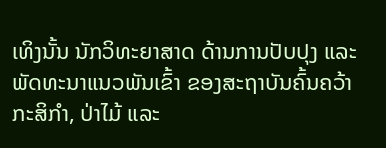ເທິງນັ້ນ ນັກວິທະຍາສາດ ດ້ານການປັບປຸງ ແລະ ພັດທະນາແນວພັນເຂົ້າ ຂອງສະຖາບັນຄົ້ນຄວ້າກະສິກໍາ, ປ່າໄມ້ ແລະ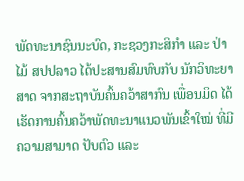ພັດທະນາຊົນນະບົດ, ກະຊວງກະສິກໍາ ແລະ ປ່າໄມ້ ສປປລາວ ໄດ້ປະສານສົມທົບກັບ ນັກວິທະຍາສາດ ຈາກສະຖາບັນຄົ້ນຄວ້າສາກົນ ເພື່ອນມິດ ໄດ້ເຮັດການຄົ້ນຄວ້າພັດທະນາແນວພັນເຂົ້າໃໝ່ ທີ່ມີຄວາມສາມາດ ປັບຕົວ ແລະ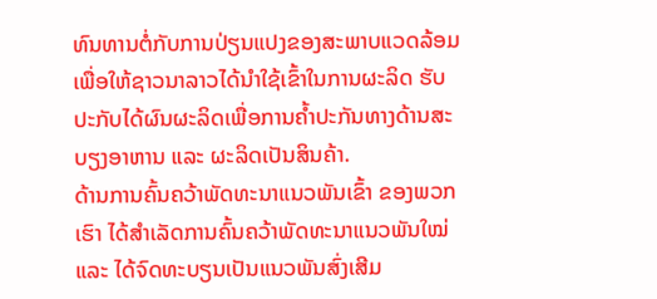ທົນທານຕໍ່ກັບການປ່ຽນແປງຂອງສະພາບແວດລ້ອມ ເພື່ອໃຫ້ຊາວນາລາວໄດ້ນໍາໃຊ້ເຂົ້າໃນການຜະລິດ ຮັບປະກັບໄດ້ຜົນຜະລິດເພື່ອການຄໍ້າປະກັນທາງດ້ານສະບຽງອາຫານ ແລະ ຜະລິດເປັນສິນຄ້າ.
ດ້ານການຄົ້ນຄວ້າພັດທະນາແນວພັນເຂົ້າ ຂອງພວກເຮົາ ໄດ້ສໍາເລັດການຄົ້ນຄວ້າພັດທະນາແນວພັນໃໝ່ ແລະ ໄດ້ຈົດທະບຽນເປັນແນວພັນສົ່ງເສີມ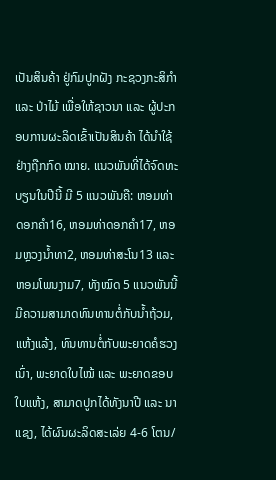ເປັນສິນຄ້າ ຢູ່ກົມປູກຝັງ ກະຊວງກະສິກໍາ ແລະ ປ່າໄມ້ ເພື່ອໃຫ້ຊາວນາ ແລະ ຜູ້ປະກອບການຜະລິດເຂົ້າເປັນສິນຄ້າ ໄດ້ນໍາໃຊ້ ຢ່າງຖືກກົດ ໝາຍ. ແນວພັນທີ່ໄດ້ຈົດທະບຽນໃນປີນີ້ ມີ 5 ແນວພັນຄື: ຫອມທ່າດອກຄໍາ16, ຫອມທ່າດອກຄໍາ17, ຫອມຫຼວງນໍ້າທາ2, ຫອມທ່າສະໂນ13 ແລະ ຫອມໂພນງາມ7, ທັງໝົດ 5 ແນວພັນນີ້ ມີຄວາມສາມາດທົນທານຕໍ່ກັບນໍ້າຖ້ວມ, ແຫ້ງແລ້ງ, ທົນທານຕໍ່ກັບພະຍາດຄໍຮວງເນົ່າ, ພະຍາດໃບໄໝ້ ແລະ ພະຍາດຂອບໃບແຫ້ງ, ສາມາດປູກໄດ້ທັງນາປີ ແລະ ນາແຊງ, ໄດ້ຜົນຜະລິດສະເລ່ຍ 4-6 ໂຕນ/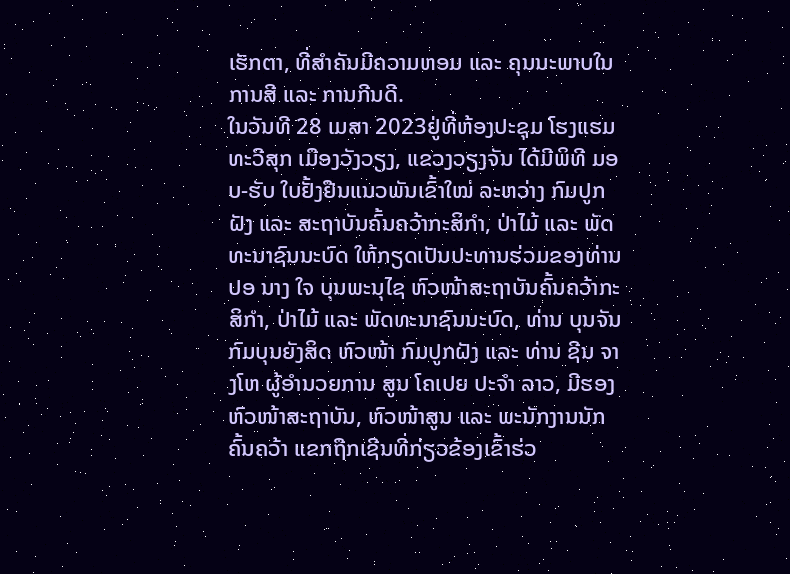ເຮັກຕາ, ທີ່ສໍາຄັນມີຄວາມຫອມ ແລະ ຄຸນນະພາບໃນການສີ ແລະ ການກີນດີ.
ໃນວັນທີ 28 ເມສາ 2023ຢູ່ທີ່ຫ້ອງປະຊຸມ ໂຮງແຮມ ທະວີສຸກ ເມືອງວັງວຽງ, ແຂວງວຽງຈັນ ໄດ້ມີພິທີ ມອບ-ຮັບ ໃບຢັ້ງຢືນແນວພັນເຂົ້າໃໝ່ ລະຫວ່າງ ກົມປູກຝັງ ແລະ ສະຖາບັນຄົ້ນຄວ້າກະສິກຳ, ປ່າໄມ້ ແລະ ພັດທະນາຊົນນະບົດ ໃຫ້ກຽດເປັນປະທານຮ່ວມຂອງທ່ານ ປອ ນາງ ໃຈ ບຸນພະນຸໄຊ ຫົວໜ້າສະຖາບັນຄົ້ນຄວ້າກະສິກຳ, ປ່າໄມ້ ແລະ ພັດທະນາຊົນນະບົດ, ທ່ານ ບຸນຈັນ ກົມບຸນຍັງສິດ ຫົວໜ້າ ກົມປູກຝັງ ແລະ ທ່ານ ຊີນ ຈາງໂຫ ຜູ້ອຳນວຍການ ສູນ ໂຄເປຍ ປະຈຳ ລາວ, ມີຮອງຫົວໜ້າສະຖາບັນ, ຫົວໜ້າສູນ ແລະ ພະນັກງານນັກຄົ້ນຄວ້າ ແຂກຖືກເຊີນທີ່ກ່ຽວຂ້ອງເຂົ້າຮ່ວ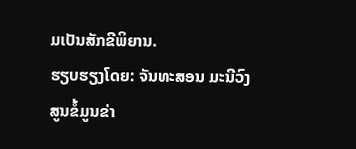ມເປັນສັກຂີພິຍານ.
ຮຽບຮຽງໂດຍ: ຈັນທະສອນ ມະນີວົງ
ສູນຂໍ້ມູນຂ່າ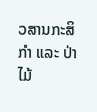ວສານກະສິກຳ ແລະ ປ່າໄມ້